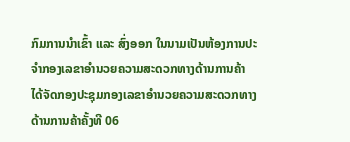ກົມການນໍາເຂົ້າ ແລະ ສົ່ງອອກ ໃນນາມເປັນຫ້ອງການປະຈໍາກອງເລຂາອໍານວຍຄວາມສະດວກທາງດ້ານການຄ້າ ໄດ້ຈັດກອງປະຊຸມກອງເລຂາອໍານວຍຄວາມສະດວກທາງດ້ານການຄ້າຄັ້ງທີ 06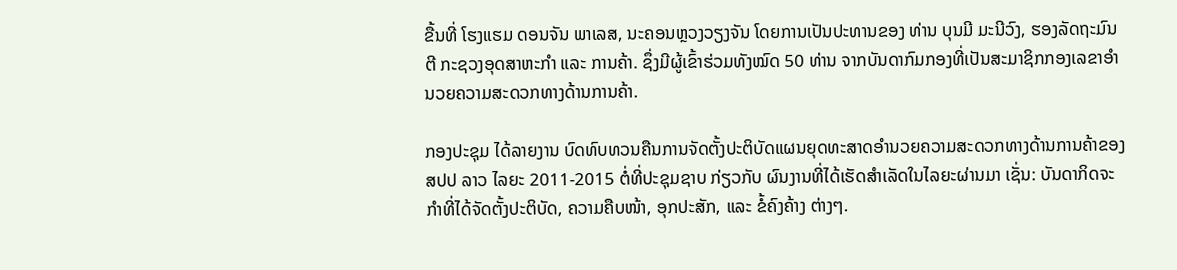ຂື້ນທີ່ ໂຮງແຮມ ດອນຈັນ ພາເລສ, ນະຄອນຫຼວງວຽງຈັນ ໂດຍການເປັນປະທານຂອງ ທ່ານ ບຸນມີ ມະນີວົງ, ຮອງລັດຖະມົນຕີ ກະຊວງອຸດສາຫະກໍາ ແລະ ການຄ້າ. ຊຶ່ງມີຜູ້ເຂົ້າຮ່ວມທັງໝົດ 50 ທ່ານ ຈາກບັນດາກົມກອງທີ່ເປັນສະມາຊິກກອງເລຂາອໍານວຍຄວາມສະດວກທາງດ້ານການຄ້າ.

ກອງປະຊຸມ ໄດ້ລາຍງານ ບົດທົບທວນຄືນການຈັດຕັ້ງປະຕິບັດແຜນຍຸດທະສາດອໍານວຍຄວາມສະດວກທາງດ້ານການຄ້າຂອງ ສປປ ລາວ ໄລຍະ 2011-2015 ຕໍ່ທີ່ປະຊຸມຊາບ ກ່ຽວກັບ ຜົນງານທີ່ໄດ້ເຮັດສໍາເລັດໃນໄລຍະຜ່ານມາ ເຊັ່ນ: ບັນດາກິດຈະກໍາທີ່ໄດ້ຈັດຕັ້ງປະຕິບັດ, ຄວາມຄືບໜ້າ, ອຸກປະສັກ, ແລະ ຂໍ້ຄົງຄ້າງ ຕ່າງໆ.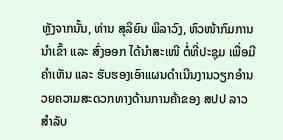ຫຼັງຈາກນັ້ນ, ທ່ານ ສຸລິຍົນ ພິລາວົງ, ຫົວໜ້າກົມການນໍາເຂົ້າ ແລະ ສົ່ງອອກ ໄດ້ນໍາສະເໜີ ຕໍ່ທີ່ປະຊຸມ ເພື່ອມີຄໍາເຫັນ ແລະ ຮັບຮອງເອົາແຜນດໍາເນີນງານວຽກອໍານວຍຄວາມສະດວກທາງດ້ານການຄ້າຂອງ ສປປ ລາວ ສໍາລັບ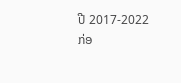ປີ 2017-2022 ກ່ອ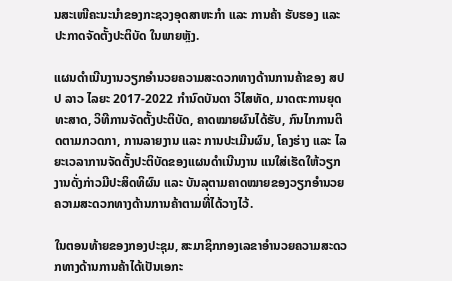ນສະເໜີຄະນະນໍາຂອງກະຊວງອຸດສາຫະກໍາ ແລະ ການຄ້າ ຮັບຮອງ ແລະ ປະກາດຈັດຕັ້ງປະຕິບັດ ໃນພາຍຫຼັງ.

ແຜນດໍາເນີນງານວຽກອໍານວຍຄວາມສະດວກທາງດ້ານການຄ້າຂອງ ສປປ ລາວ ໄລຍະ 2017-2022 ກໍານົດບັນດາ ວິໄສທັດ, ມາດຕະການຍຸດທະສາດ, ວິທີການຈັດຕັ້ງປະຕິບັດ, ຄາດໝາຍຜົນໄດ້ຮັບ, ກົນໄກການຕິດຕາມກວດກາ, ການລາຍງານ ແລະ ການປະເມີນຜົນ, ໂຄງຮ່າງ ແລະ ໄລຍະເວລາການຈັດຕັ້ງປະຕິບັດຂອງແຜນດໍາເນີນງານ ແນໃສ່ເຮັດໃຫ້ວຽກງານດັ່ງກ່າວມີປະສິດທິຜົນ ແລະ ບັນລຸຕາມຄາດໝາຍຂອງວຽກອໍານວຍຄວາມສະດວກທາງດ້ານການຄ້າຕາມທີ່ໄດ້ວາງໄວ້.

ໃນຕອນທ້າຍຂອງກອງປະຊຸມ, ສະມາຊິກກອງເລຂາອໍານວຍຄວາມສະດວກທາງດ້ານການຄ້າໄດ້ເປັນເອກະ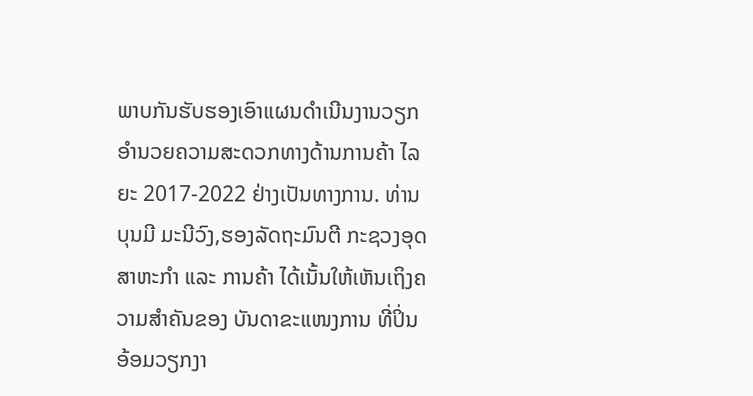ພາບກັນຮັບຮອງເອົາແຜນດໍາເນີນງານວຽກອໍານວຍຄວາມສະດວກທາງດ້ານການຄ້າ ໄລຍະ 2017-2022 ຢ່າງເປັນທາງການ. ທ່ານ ບຸນມີ ມະນີວົງ,ຮອງລັດຖະມົນຕີ ກະຊວງອຸດສາຫະກໍາ ແລະ ການຄ້າ ໄດ້ເນັ້ນໃຫ້ເຫັນເຖິງຄວາມສໍາຄັນຂອງ ບັນດາຂະແໜງການ ທີ່ປິ່ນອ້ອມວຽກງາ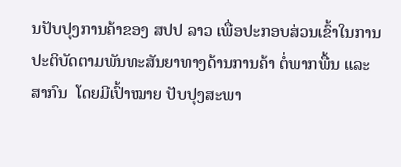ນປັບປຸງການຄ້າຂອງ ສປປ ລາວ ເພື່ອປະກອບສ່ວນເຂົ້າໃນການປະຕິບັດຕາມພັນທະສັນຍາທາງດ້ານການຄ້າ ຕໍ່ພາກພື້ນ ແລະ ສາກົນ  ໂດຍມີເປົ້າໝາຍ ປັບປຸງສະພາ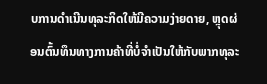ບການດໍາເນີນທຸລະກິດໃຫ້ມີຄວາມງ່າຍດາຍ, ຫຼຸດຜ່ອນຕົ້ນທຶນທາງການຄ້າທີ່ບໍ່ຈໍາເປັນໃຫ້ກັບພາກທຸລະ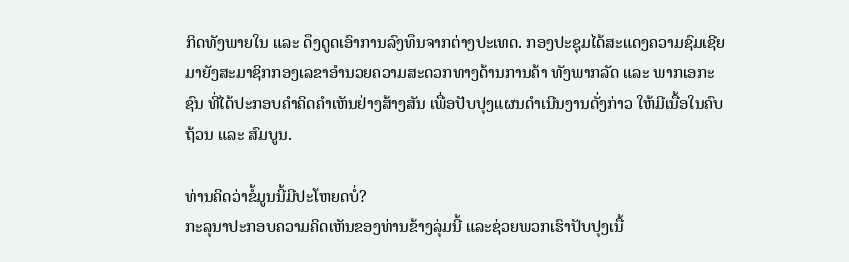ກິດທັງພາຍໃນ ແລະ ດຶງດູດເອົາການລົງທຶນຈາກຕ່າງປະເທດ. ກອງປະຊຸມໄດ້ສະແດງຄວາມຊົມເຊີຍ ມາຍັງສະມາຊິກກອງເລຂາອໍານວຍຄວາມສະດວກທາງດ້ານການຄ້າ ທັງພາກລັດ ແລະ ພາກເອກະຊົນ ທີ່ໄດ້ປະກອບຄໍາຄິດຄໍາເຫັນຢ່າງສ້າງສັນ ເພື່ອປັບປຸງແຜນດໍາເນີນງານດັ່ງກ່າວ ໃຫ້ມີເນື້ອໃນຄົບຖ້ວນ ແລະ ສົມບູນ.

ທ່ານຄິດວ່າຂໍ້ມູນນີ້ມີປະໂຫຍດບໍ່?
ກະລຸນາປະກອບຄວາມຄິດເຫັນຂອງທ່ານຂ້າງລຸ່ມນີ້ ແລະຊ່ວຍພວກເຮົາປັບປຸງເນື້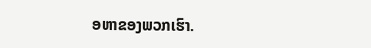ອຫາຂອງພວກເຮົາ.